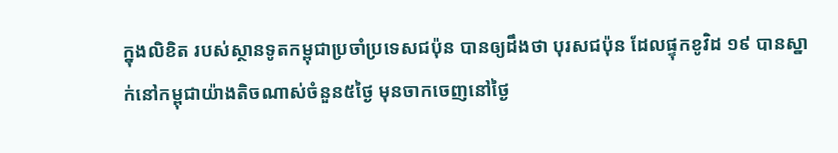ក្នុងលិខិត របស់ស្ថានទូតកម្ពុជាប្រចាំប្រទេសជប៉ុន បានឲ្យដឹងថា បុរសជប៉ុន ដែលផ្ទុកខូវិដ ១៩ បានស្នាក់នៅកម្ពុជាយ៉ាងតិចណាស់ចំនួន៥ថ្ងៃ មុនចាកចេញនៅថ្ងៃ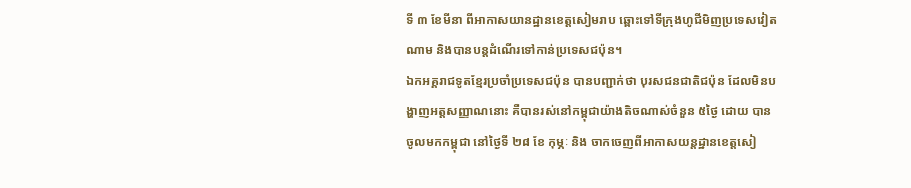ទី ៣ ខែមីនា ពីអាកាសយានដ្ឋានខេត្តសៀមរាប ឆ្ពោះទៅទីក្រុងហូជីមិញប្រទេសវៀតណាម និងបានបន្ដដំណើរទៅកាន់ប្រទេសជប៉ុន។
ឯកអគ្គរាជទូតខ្មែរប្រចាំប្រទេសជប៉ុន បានបញ្ជាក់ថា បុរសជនជាតិជប៉ុន ដែលមិនបង្ហាញអត្តសញ្ញាណនោះ គឺបានរស់នៅកម្ពុជាយ៉ាងតិចណាស់ចំនួន ៥ថ្ងៃ ដោយ បានចូលមកកម្ពុជា នៅថ្ងៃទី ២៨ ខែ កុម្ភៈ និង ចាកចេញពីអាកាសយន្តដ្ឋានខេត្តសៀ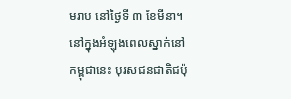មរាប នៅថ្ងៃទី ៣ ខែមីនា។
នៅក្នុងអំឡុងពេលស្នាក់នៅកម្ពុជានេះ បុរសជនជាតិជប៉ុ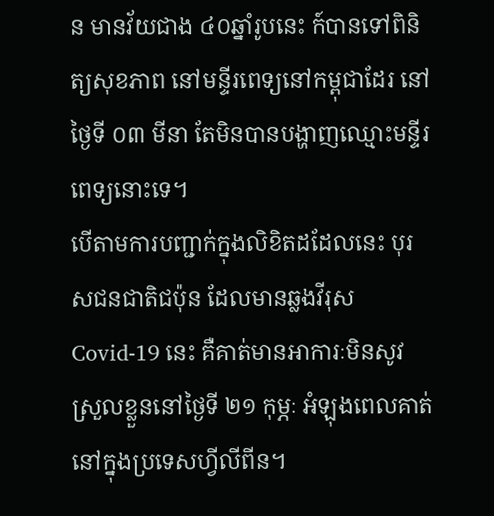ន មានវ័យជាង ៤០ឆ្នាំរូបនេះ ក៍បានទៅពិនិត្យសុខភាព នៅមន្ទីរពេទ្យនៅកម្ពុជាដែរ នៅថ្ងៃទី ០៣ មីនា តែមិនបានបង្ហាញឈ្មោះមន្ទីរពេទ្យនោះទេ។
បើតាមការបញ្ជាក់ក្នុងលិខិតដដែលនេះ បុរសជនជាតិជប៉ុន ដែលមានឆ្លងវីរុស Covid-19 នេះ គឺគាត់មានអាការៈមិនសូវស្រួលខ្លួននៅថ្ងៃទី ២១ កុម្ភៈ អំឡុងពេលគាត់នៅក្នុងប្រទេសហ្វីលីពីន។